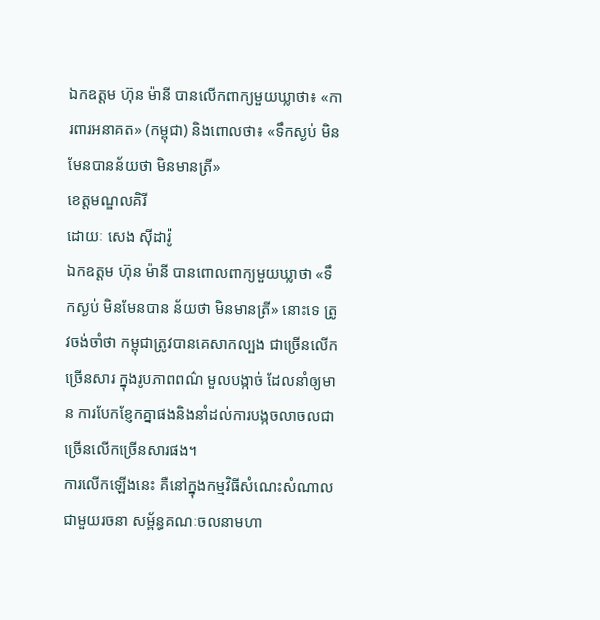ឯកឧត្តម ហ៊ុន ម៉ានី បានលើកពាក្យមួយឃ្លាថា៖ «ការពារអនាគត» (កម្ពុជា) និងពោលថា៖ «ទឹកស្ងប់ មិនមែនបានន័យថា មិនមានត្រី»
ខេត្តមណ្ឌលគិរី
ដោយៈ សេង ស៊ីដារ៉ូ
ឯកឧត្តម ហ៊ុន ម៉ានី បានពោលពាក្យមួយឃ្លាថា «ទឹកស្ងប់ មិនមែនបាន ន័យថា មិនមានត្រី» នោះទេ ត្រូវចង់ចាំថា កម្ពុជាត្រូវបានគេសាកល្បង ជាច្រើនលើក ច្រើនសារ ក្នុងរូបភាពពណ៌ មួលបង្កាច់ ដែលនាំឲ្យមាន ការបែកខ្ញែកគ្នាផងនិងនាំដល់ការបង្កចលាចលជាច្រើនលើកច្រើនសារផង។
ការលើកឡើងនេះ គឺនៅក្នុងកម្មវិធីសំណេះសំណាលជាមួយរចនា សម្ព័ន្ធគណៈចលនាមហា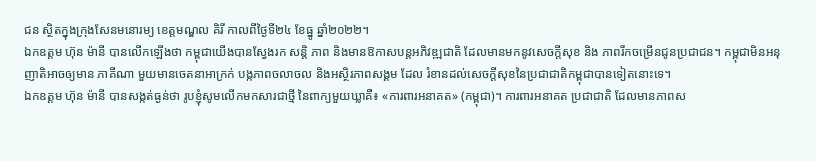ជន ស្ថិតក្នុងក្រុងសែនមនោរម្យ ខេត្តមណ្ឌល គិរី កាលពីថ្ងៃទី២៤ ខែធ្នូ ឆ្នាំ២០២២។
ឯកឧត្តម ហ៊ុន ម៉ានី បានលើកឡើងថា កម្ពុជាយើងបានស្វែងរក សន្តិ ភាព និងមានឱកាសបន្តអភិវឌ្ឍជាតិ ដែលមានមកនូវសេចក្តីសុខ និង ភាពរីកចម្រើនជូនប្រជាជន។ កម្ពុជាមិនអនុញាតិអាចឲ្យមាន ភាគីណា មួយមានចេតនាអាក្រក់ បង្កភាពចលាចល និងអស្ថិរភាពសង្គម ដែល រំខានដល់សេចក្តីសុខនៃប្រជាជាតិកម្ពុជាបានទៀតនោះទេ។
ឯកឧត្តម ហ៊ុន ម៉ានី បានសង្កត់ធ្ងន់ថា រូបខ្ញុំសូមលើកមកសារជាថ្មី នៃពាក្យមួយឃ្លាគឺ៖ «ការពារអនាគត» (កម្ពុជា)។ ការពារអនាគត ប្រជាជាតិ ដែលមានភាពស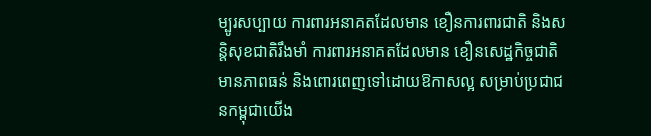ម្បូរសប្បាយ ការពារអនាគតដែលមាន ខឿនការពារជាតិ និងសន្តិសុខជាតិរឹងមាំ ការពារអនាគតដែលមាន ខឿនសេដ្ឋកិច្ចជាតិមានភាពធន់ និងពោរពេញទៅដោយឱកាសល្អ សម្រាប់ប្រជាជនកម្ពុជាយើង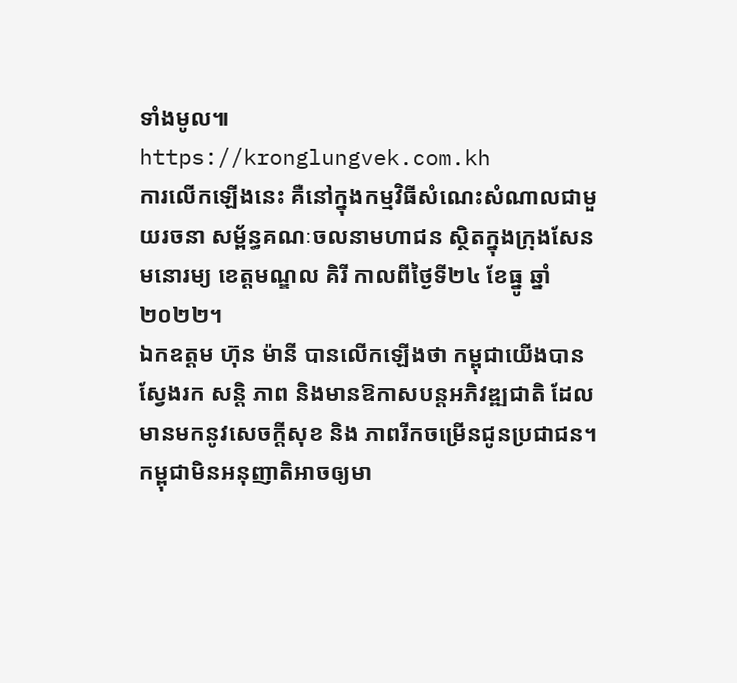ទាំងមូល៕
https://kronglungvek.com.kh
ការលើកឡើងនេះ គឺនៅក្នុងកម្មវិធីសំណេះសំណាលជាមួយរចនា សម្ព័ន្ធគណៈចលនាមហាជន ស្ថិតក្នុងក្រុងសែនមនោរម្យ ខេត្តមណ្ឌល គិរី កាលពីថ្ងៃទី២៤ ខែធ្នូ ឆ្នាំ២០២២។
ឯកឧត្តម ហ៊ុន ម៉ានី បានលើកឡើងថា កម្ពុជាយើងបានស្វែងរក សន្តិ ភាព និងមានឱកាសបន្តអភិវឌ្ឍជាតិ ដែលមានមកនូវសេចក្តីសុខ និង ភាពរីកចម្រើនជូនប្រជាជន។ កម្ពុជាមិនអនុញាតិអាចឲ្យមា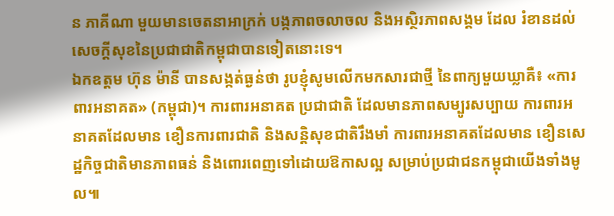ន ភាគីណា មួយមានចេតនាអាក្រក់ បង្កភាពចលាចល និងអស្ថិរភាពសង្គម ដែល រំខានដល់សេចក្តីសុខនៃប្រជាជាតិកម្ពុជាបានទៀតនោះទេ។
ឯកឧត្តម ហ៊ុន ម៉ានី បានសង្កត់ធ្ងន់ថា រូបខ្ញុំសូមលើកមកសារជាថ្មី នៃពាក្យមួយឃ្លាគឺ៖ «ការពារអនាគត» (កម្ពុជា)។ ការពារអនាគត ប្រជាជាតិ ដែលមានភាពសម្បូរសប្បាយ ការពារអនាគតដែលមាន ខឿនការពារជាតិ និងសន្តិសុខជាតិរឹងមាំ ការពារអនាគតដែលមាន ខឿនសេដ្ឋកិច្ចជាតិមានភាពធន់ និងពោរពេញទៅដោយឱកាសល្អ សម្រាប់ប្រជាជនកម្ពុជាយើងទាំងមូល៕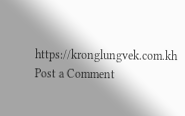https://kronglungvek.com.kh
Post a Comment